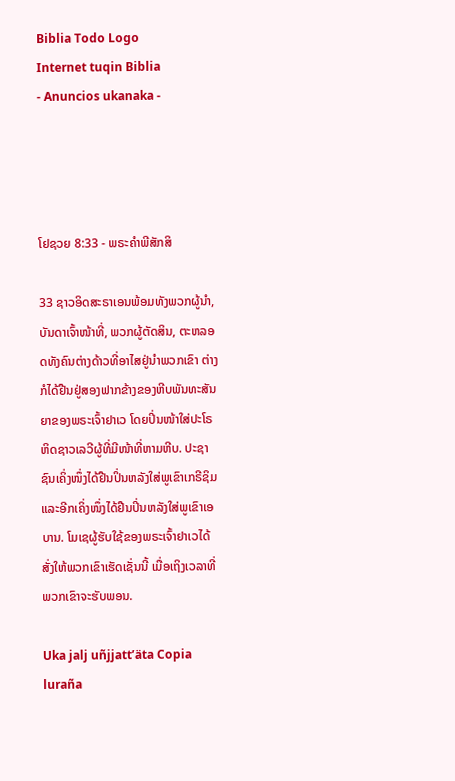Biblia Todo Logo
Internet tuqin Biblia
- Anuncios ukanaka -




ໂຢຊວຍ 8:33 - ພຣະຄຳພີສັກສິ

33 ຊາວອິດສະຣາເອນພ້ອມທັງພວກຜູ້ນຳ, ບັນດາເຈົ້າໜ້າທີ່, ພວກຜູ້ຕັດສິນ, ຕະຫລອດທັງຄົນຕ່າງດ້າວທີ່ອາໄສຢູ່ນຳພວກເຂົາ ຕ່າງກໍໄດ້ຢືນຢູ່ສອງຟາກຂ້າງຂອງຫີບພັນທະສັນຍາຂອງພຣະເຈົ້າຢາເວ ໂດຍປິ່ນໜ້າໃສ່ປະໂຣຫິດຊາວເລວີຜູ້ທີ່ມີໜ້າທີ່ຫາມຫີບ. ປະຊາຊົນເຄິ່ງໜຶ່ງໄດ້ຢືນປິ່ນຫລັງໃສ່ພູເຂົາເກຣີຊິມ ແລະອີກເຄິ່ງໜຶ່ງໄດ້ຢືນປິ່ນຫລັງໃສ່ພູເຂົາເອບານ. ໂມເຊຜູ້ຮັບໃຊ້ຂອງພຣະເຈົ້າຢາເວໄດ້ສັ່ງໃຫ້ພວກເຂົາເຮັດເຊັ່ນນີ້ ເມື່ອເຖິງເວລາທີ່ພວກເຂົາຈະຮັບພອນ.

Uka jalj uñjjattʼäta Copia luraña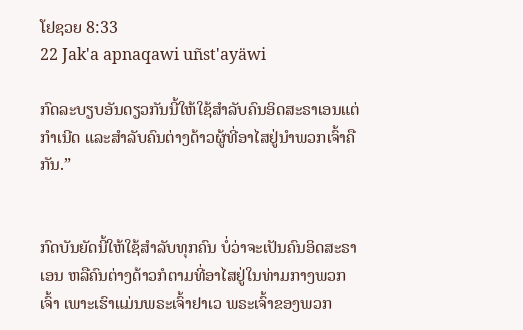ໂຢຊວຍ 8:33
22 Jak'a apnaqawi uñst'ayäwi

ກົດລະບຽບອັນດຽວກັນນີ້ໃຫ້ໃຊ້ສຳລັບຄົນອິດສະຣາເອນແຕ່ກຳເນີດ ແລະສຳລັບຄົນຕ່າງດ້າວຜູ້ທີ່ອາໄສຢູ່ນຳພວກເຈົ້າຄືກັນ.”


ກົດບັນຍັດນີ້ໃຫ້ໃຊ້ສຳລັບທຸກຄົນ ບໍ່ວ່າຈະເປັນຄົນອິດສະຣາເອນ ຫລືຄົນຕ່າງດ້າວກໍຕາມທີ່ອາໄສຢູ່ໃນທ່າມກາງພວກເຈົ້າ ເພາະເຮົາແມ່ນພຣະເຈົ້າຢາເວ ພຣະເຈົ້າຂອງພວກ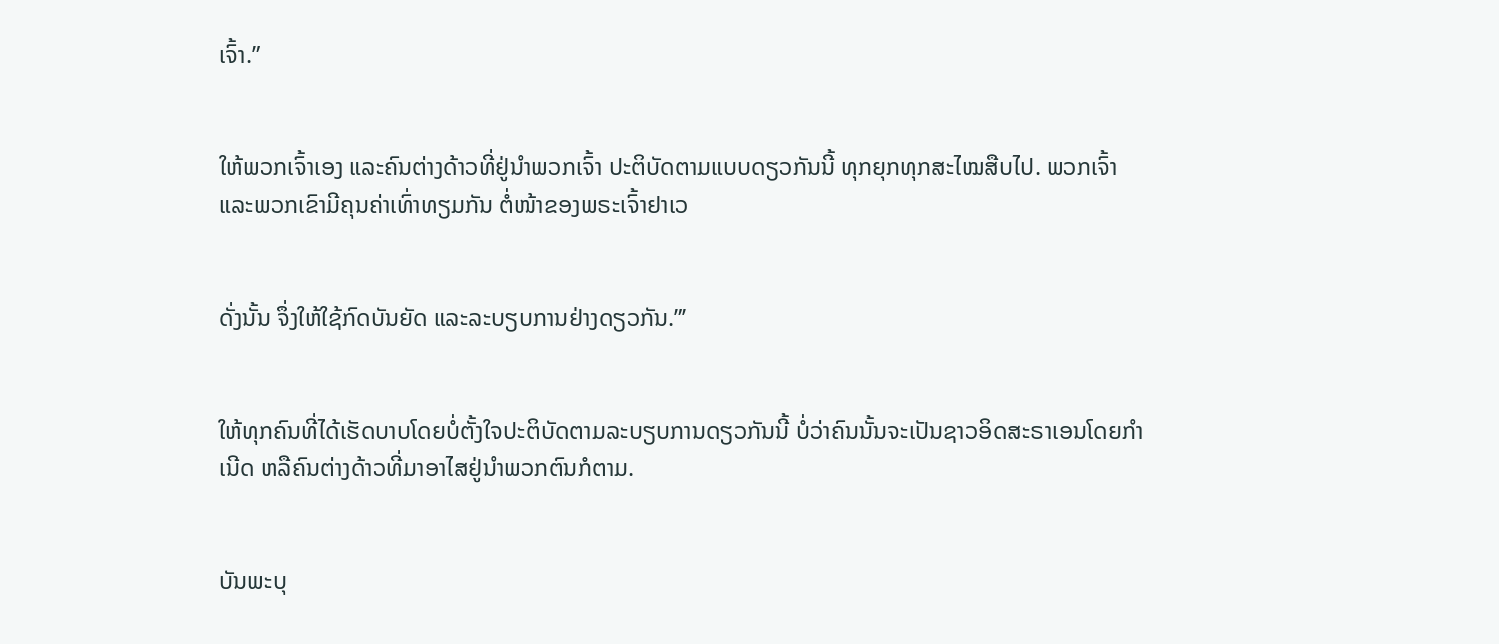ເຈົ້າ.”


ໃຫ້ພວກເຈົ້າເອງ ແລະຄົນຕ່າງດ້າວທີ່ຢູ່ນຳພວກເຈົ້າ ປະຕິບັດຕາມແບບດຽວກັນນີ້ ທຸກຍຸກທຸກສະໄໝສືບໄປ. ພວກເຈົ້າ ແລະພວກເຂົາມີຄຸນຄ່າເທົ່າທຽມກັນ ຕໍ່ໜ້າຂອງພຣະເຈົ້າຢາເວ


ດັ່ງນັ້ນ ຈຶ່ງໃຫ້ໃຊ້ກົດບັນຍັດ ແລະລະບຽບການຢ່າງດຽວກັນ.”’


ໃຫ້ທຸກຄົນທີ່ໄດ້ເຮັດບາບໂດຍບໍ່ຕັ້ງໃຈປະຕິບັດຕາມລະບຽບການດຽວກັນນີ້ ບໍ່ວ່າຄົນນັ້ນຈະເປັນຊາວອິດສະຣາເອນໂດຍກຳເນີດ ຫລືຄົນຕ່າງດ້າວທີ່ມາອາໄສຢູ່ນຳພວກຕົນກໍຕາມ.


ບັນພະບຸ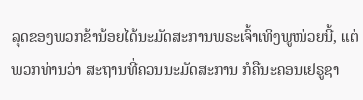ລຸດຂອງພວກຂ້ານ້ອຍໄດ້ນະມັດສະການພຣະເຈົ້າເທິງພູໜ່ວຍນີ້, ແຕ່ພວກທ່ານວ່າ ສະຖານທີ່ຄວນນະມັດສະການ ກໍຄືນະຄອນເຢຣູຊາ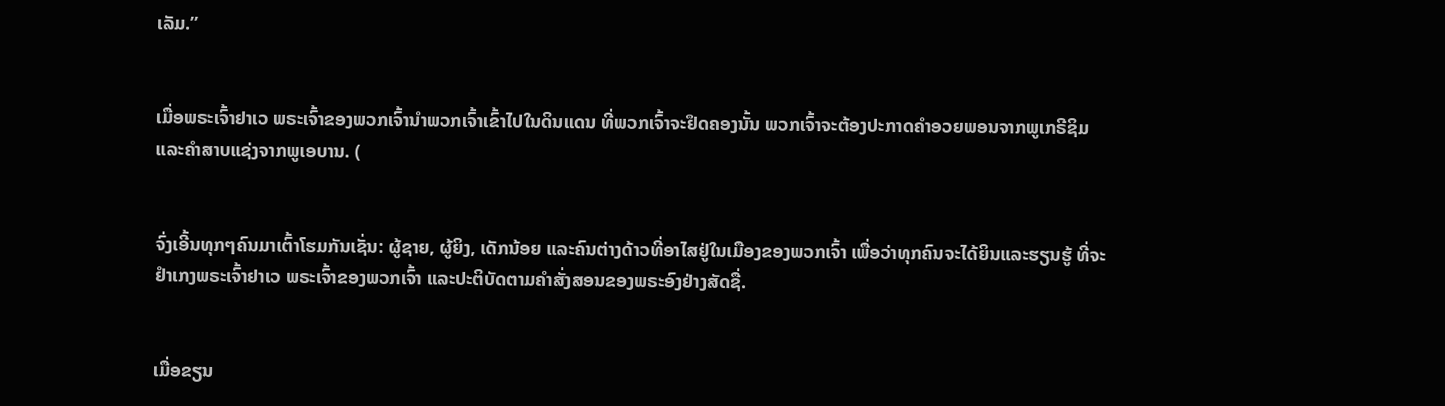ເລັມ.”


ເມື່ອພຣະເຈົ້າຢາເວ ພຣະເຈົ້າຂອງພວກເຈົ້ານຳພວກເຈົ້າເຂົ້າໄປໃນດິນແດນ ທີ່ພວກເຈົ້າຈະຢຶດຄອງນັ້ນ ພວກເຈົ້າຈະຕ້ອງປະກາດຄຳອວຍພອນຈາກພູເກຣີຊິມ ແລະຄຳສາບແຊ່ງຈາກພູເອບານ. (


ຈົ່ງເອີ້ນທຸກໆຄົນມາເຕົ້າໂຮມກັນເຊັ່ນ: ຜູ້ຊາຍ, ຜູ້ຍິງ, ເດັກນ້ອຍ ແລະຄົນຕ່າງດ້າວທີ່ອາໄສຢູ່ໃນເມືອງຂອງພວກເຈົ້າ ເພື່ອວ່າທຸກຄົນຈະໄດ້ຍິນແລະຮຽນຮູ້ ທີ່ຈະຢຳເກງພຣະເຈົ້າຢາເວ ພຣະເຈົ້າຂອງພວກເຈົ້າ ແລະປະຕິບັດຕາມຄຳສັ່ງສອນຂອງພຣະອົງຢ່າງສັດຊື່.


ເມື່ອຂຽນ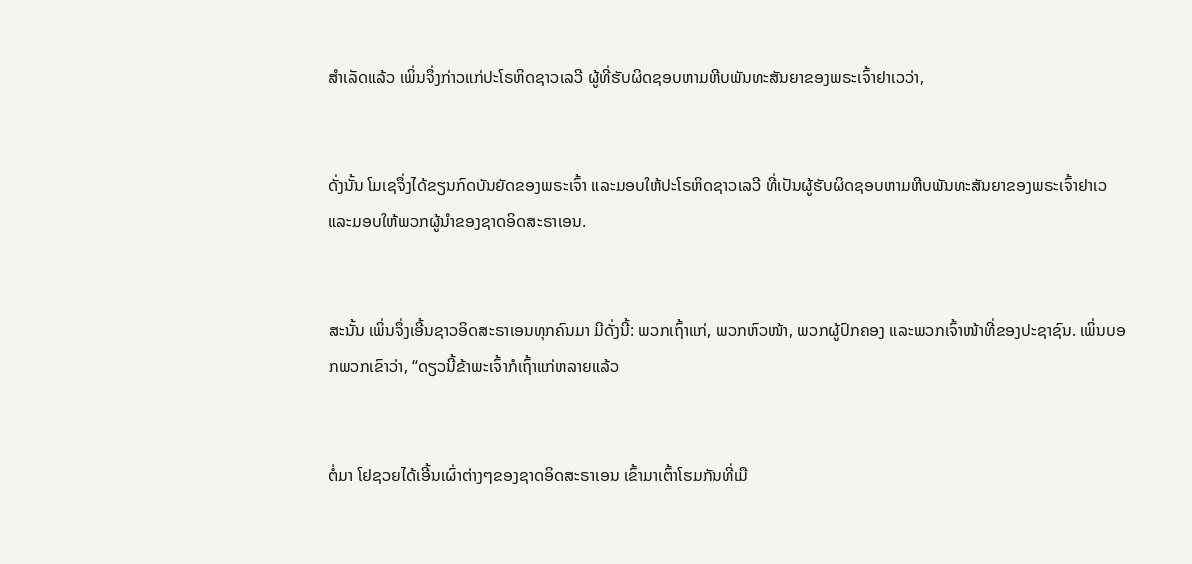ສຳເລັດແລ້ວ ເພິ່ນຈຶ່ງກ່າວແກ່ປະໂຣຫິດຊາວເລວີ ຜູ້ທີ່ຮັບຜິດຊອບຫາມຫີບພັນທະສັນຍາຂອງພຣະເຈົ້າຢາເວວ່າ,


ດັ່ງນັ້ນ ໂມເຊຈຶ່ງໄດ້ຂຽນກົດບັນຍັດຂອງພຣະເຈົ້າ ແລະມອບໃຫ້ປະໂຣຫິດຊາວເລວີ ທີ່ເປັນຜູ້ຮັບຜິດຊອບຫາມຫີບພັນທະສັນຍາຂອງພຣະເຈົ້າຢາເວ ແລະມອບໃຫ້ພວກຜູ້ນຳຂອງຊາດອິດສະຣາເອນ.


ສະນັ້ນ ເພິ່ນຈຶ່ງເອີ້ນຊາວອິດສະຣາເອນທຸກຄົນມາ ມີດັ່ງນີ້: ພວກເຖົ້າແກ່, ພວກຫົວໜ້າ, ພວກຜູ້ປົກຄອງ ແລະພວກເຈົ້າໜ້າທີ່ຂອງປະຊາຊົນ. ເພິ່ນບອກພວກເຂົາວ່າ, “ດຽວນີ້ຂ້າພະເຈົ້າກໍເຖົ້າແກ່ຫລາຍແລ້ວ


ຕໍ່ມາ ໂຢຊວຍໄດ້ເອີ້ນເຜົ່າຕ່າງໆຂອງຊາດອິດສະຣາເອນ ເຂົ້າມາເຕົ້າໂຮມກັນທີ່ເມື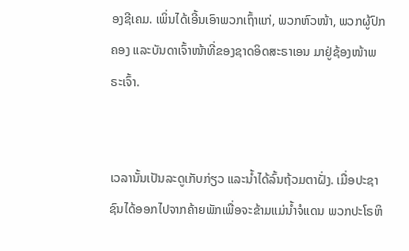ອງຊີເຄມ. ເພິ່ນໄດ້ເອີ້ນເອົາພວກເຖົ້າແກ່, ພວກຫົວໜ້າ, ພວກຜູ້ປົກຄອງ ແລະບັນດາເຈົ້າໜ້າທີ່ຂອງຊາດອິດສະຣາເອນ ມາຢູ່ຊ້ອງໜ້າພຣະເຈົ້າ.


ເວລານັ້ນເປັນລະດູເກັບກ່ຽວ ແລະນໍ້າໄດ້ລົ້ນຖ້ວມຕາຝັ່ງ. ເມື່ອປະຊາຊົນໄດ້ອອກໄປຈາກຄ້າຍພັກເພື່ອຈະຂ້າມແມ່ນໍ້າຈໍແດນ ພວກປະໂຣຫິ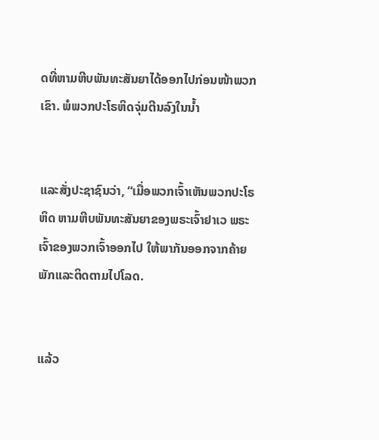ດທີ່ຫາມຫີບພັນທະສັນຍາໄດ້ອອກໄປກ່ອນໜ້າພວກເຂົາ. ພໍພວກປະໂຣຫິດຈຸ່ມຕີນລົງໃນນໍ້າ


ແລະສັ່ງປະຊາຊົນວ່າ, “ເມື່ອພວກເຈົ້າເຫັນພວກປະໂຣຫິດ ຫາມຫີບພັນທະສັນຍາຂອງພຣະເຈົ້າຢາເວ ພຣະເຈົ້າຂອງພວກເຈົ້າອອກໄປ ໃຫ້ພາກັນອອກຈາກຄ້າຍພັກແລະຕິດຕາມໄປໂລດ.


ແລ້ວ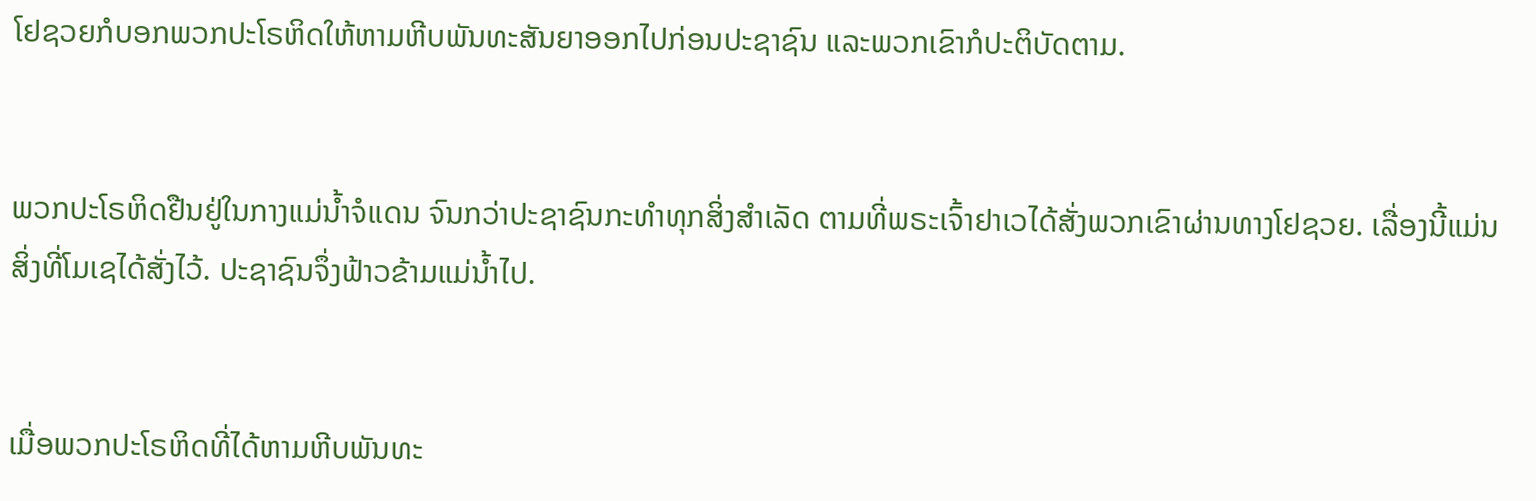ໂຢຊວຍກໍບອກພວກປະໂຣຫິດໃຫ້ຫາມຫີບພັນທະສັນຍາອອກໄປກ່ອນປະຊາຊົນ ແລະພວກເຂົາກໍປະຕິບັດຕາມ.


ພວກປະໂຣຫິດຢືນຢູ່ໃນກາງແມ່ນໍ້າຈໍແດນ ຈົນກວ່າປະຊາຊົນກະທຳທຸກສິ່ງສຳເລັດ ຕາມທີ່ພຣະເຈົ້າຢາເວໄດ້ສັ່ງພວກເຂົາຜ່ານທາງໂຢຊວຍ. ເລື່ອງນີ້ແມ່ນສິ່ງທີ່ໂມເຊໄດ້ສັ່ງໄວ້. ປະຊາຊົນຈຶ່ງຟ້າວຂ້າມແມ່ນໍ້າໄປ.


ເມື່ອພວກປະໂຣຫິດທີ່ໄດ້ຫາມຫີບພັນທະ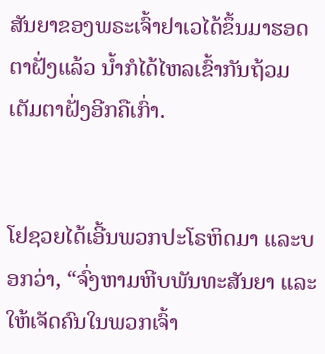ສັນຍາຂອງພຣະເຈົ້າຢາເວໄດ້ຂຶ້ນມາຮອດຕາຝັ່ງແລ້ວ ນໍ້າກໍໄດ້ໄຫລເຂົ້າກັນຖ້ວມເຕັມຕາຝັ່ງອີກຄືເກົ່າ.


ໂຢຊວຍໄດ້ເອີ້ນພວກປະໂຣຫິດມາ ແລະບອກວ່າ, “ຈົ່ງຫາມຫີບພັນທະສັນຍາ ແລະໃຫ້ເຈັດຄົນໃນພວກເຈົ້າ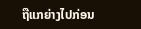ຖືແກຍ່າງໄປກ່ອນ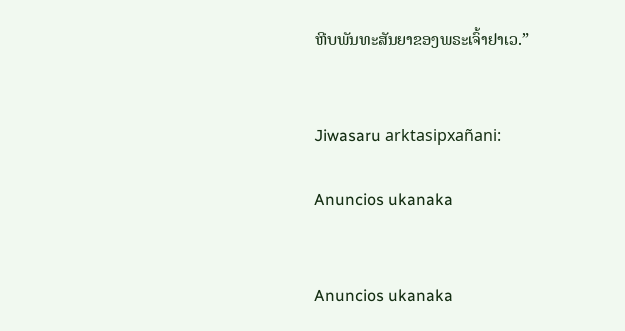ຫີບພັນທະສັນຍາຂອງພຣະເຈົ້າຢາເວ.”


Jiwasaru arktasipxañani:

Anuncios ukanaka


Anuncios ukanaka